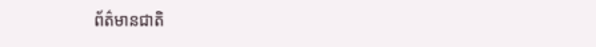ព័ត៌មានជាតិ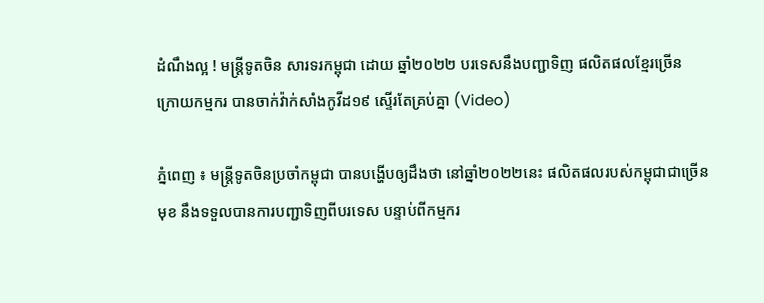ដំណឹងល្អ ! មន្រ្តីទូតចិន សារទរកម្ពុជា ដោយ ឆ្នាំ២០២២ បរទេសនឹងបញ្ជាទិញ ផលិតផលខ្មែរច្រើន ក្រោយកម្មករ បានចាក់វ៉ាក់សាំងកូវីដ១៩ ស្ទើរតែគ្រប់គ្នា (Video)

ភ្នំពេញ ៖ មន្រ្តីទូតចិនប្រចាំកម្ពុជា បានបង្ហើបឲ្យដឹងថា នៅឆ្នាំ២០២២នេះ ផលិតផលរបស់កម្ពុជាជាច្រើនមុខ នឹងទទួលបានការបញ្ជាទិញពីបរទេស បន្ទាប់ពីកម្មករ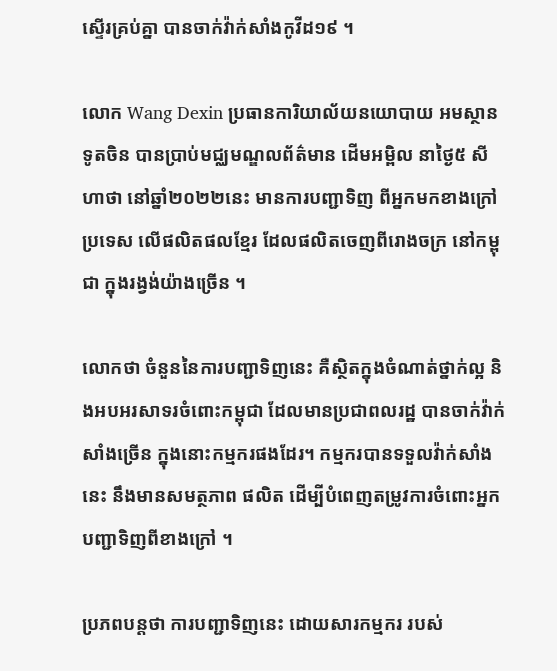ស្ទើរគ្រប់គ្នា បានចាក់វ៉ាក់សាំងកូវីដ១៩ ។

លោក Wang Dexin ប្រធានការិយាល័យនយោបាយ អមស្ថានទូតចិន បានប្រាប់មជ្ឈមណ្ឌលព័ត៌មាន ដើមអម្ពិល នាថ្ងៃ៥ សីហាថា នៅឆ្នាំ២០២២នេះ មានការបញ្ជាទិញ ពីអ្នកមកខាងក្រៅប្រទេស លើផលិតផលខ្មែរ ដែលផលិតចេញពីរោងចក្រ នៅកម្ពុជា ក្នុងរង្វង់យ៉ាងច្រើន ។

លោកថា ចំនួននៃការបញ្ជាទិញនេះ គឺស្ថិតក្នុងចំណាត់ថ្នាក់ល្អ និងអបអរសាទរចំពោះកម្ពុជា ដែលមានប្រជាពលរដ្ឋ បានចាក់វ៉ាក់សាំងច្រើន ក្នុងនោះកម្មករផងដែរ។ កម្មករបានទទួលវ៉ាក់សាំងនេះ នឹងមានសមត្ថភាព ផលិត ដើម្បីបំពេញតម្រូវការចំពោះអ្នកបញ្ជាទិញពីខាងក្រៅ ។

ប្រភពបន្តថា ការបញ្ជាទិញនេះ ដោយសារកម្មករ របស់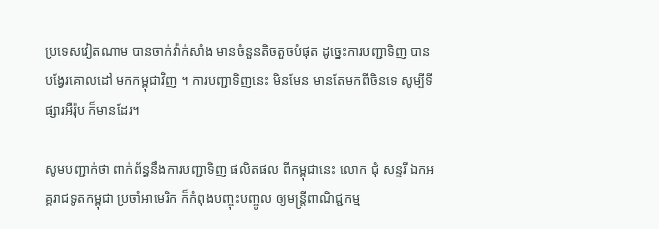ប្រទេសវៀតណាម បានចាក់វ៉ាក់សាំង មានចំនួនតិចតួចបំផុត ដូច្នេះការបញ្ជាទិញ បានបង្វែរគោលដៅ មកកម្ពុជាវិញ ។ ការបញ្ជាទិញនេះ មិនមែន មានតែមកពីចិនទេ សូម្បីទីផ្សារអឺរ៉ុប ក៏មានដែរ។

សូមបញ្ជាក់ថា ពាក់ព័ន្ធនឹងការបញ្ជាទិញ ផលិតផល ពីកម្ពុជានេះ លោក ជុំ សន្ទរី ឯកអគ្គរាជទូតកម្ពុជា ប្រចាំអាមេរិក ក៏កំពុងបញ្ចុះបញ្ចូល ឲ្យមន្រ្តីពាណិជ្ជកម្ម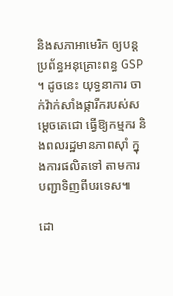និងសភាអាមេរិក ឲ្យបន្តប្រព័ន្ធអនុគ្រោះពន្ធ GSP ។ ដូចនេះ យុទ្ធនាការ ចាក់វ៉ាក់សាំងផ្ការីករបស់សម្តេចតេជោ ធ្វើឱ្យកម្មករ និងពលរដ្ឋមានភាពស៊ាំ ក្នុងការផលិតទៅ តាមការបញ្ជាទិញពីបរទេស៕

ដោ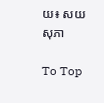យ៖ សយ សុភា

To Top